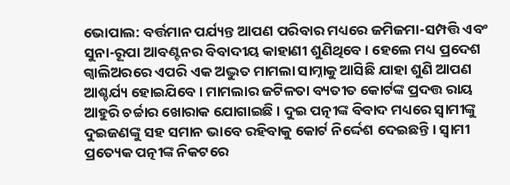ଭୋପାଲ: ବର୍ତ୍ତମାନ ପର୍ଯ୍ୟନ୍ତ ଆପଣ ପରିବାର ମଧ୍ୟରେ ଜମିଜମା-ସମ୍ପତ୍ତି ଏବଂ ସୁନା-ରୂପା ଆବଣ୍ଟନର ବିବାଦୀୟ କାହାଣୀ ଶୁଣିଥିବେ । ହେଲେ ମଧ୍ୟ ପ୍ରଦେଶ ଗ୍ୱାଲିଅରରେ ଏପରି ଏକ ଅଦ୍ଭୁତ ମାମଲା ସାମ୍ନାକୁ ଆସିଛି ଯାହା ଶୁଣି ଆପଣ ଆଶ୍ଚର୍ଯ୍ୟ ହୋଇଯିବେ । ମାମଲାର ଜଟିଳତା ବ୍ୟତୀତ କୋର୍ଟଙ୍କ ପ୍ରଦତ୍ତ ରାୟ ଆହୁରି ଚର୍ଚ୍ଚାର ଖୋରାକ ଯୋଗାଇଛି । ଦୁଇ ପତ୍ନୀଙ୍କ ବିବାଦ ମଧ୍ୟରେ ସ୍ବାମୀଙ୍କୁ ଦୁଇଜଣଙ୍କୁ ସହ ସମାନ ଭାବେ ରହିବାକୁ କୋର୍ଟ ନିର୍ଦ୍ଦେଶ ଦେଇଛନ୍ତି । ସ୍ବାମୀ ପ୍ରତ୍ୟେକ ପତ୍ନୀଙ୍କ ନିକଟରେ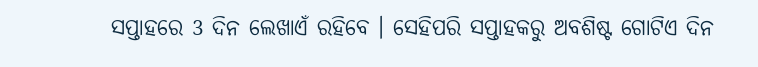ସପ୍ତାହରେ 3 ଦିନ ଲେଖାଏଁ ରହିବେ । ସେହିପରି ସପ୍ତାହକରୁ ଅବଶିଷ୍ଟ ଗୋଟିଏ ଦିନ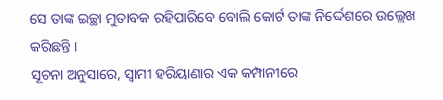ସେ ତାଙ୍କ ଇଚ୍ଛା ମୁତାବକ ରହିପାରିବେ ବୋଲି କୋର୍ଟ ତାଙ୍କ ନିର୍ଦ୍ଦେଶରେ ଉଲ୍ଲେଖ କରିଛନ୍ତି ।
ସୂଚନା ଅନୁସାରେ, ସ୍ବାମୀ ହରିୟାଣାର ଏକ କମ୍ପାନୀରେ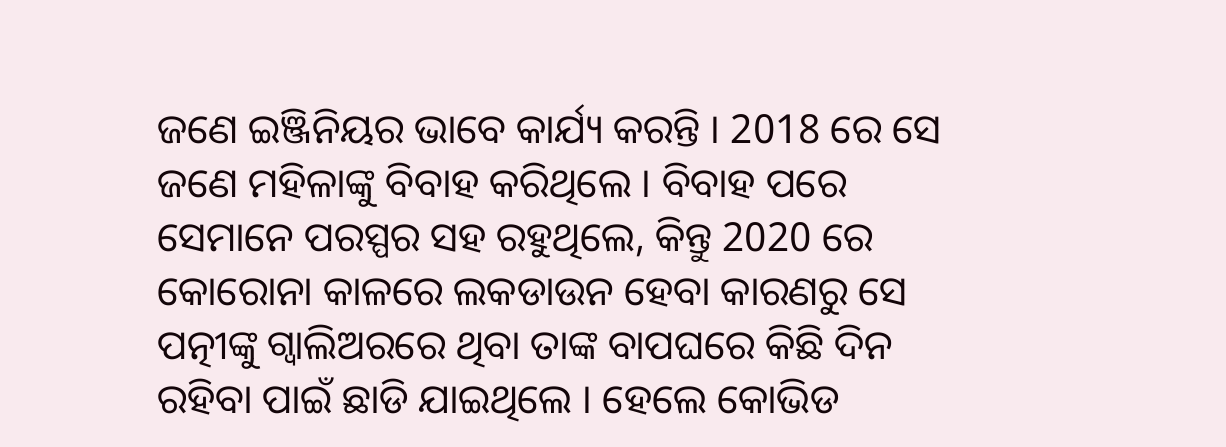ଜଣେ ଇଞ୍ଜିନିୟର ଭାବେ କାର୍ଯ୍ୟ କରନ୍ତି । 2018 ରେ ସେ ଜଣେ ମହିଳାଙ୍କୁ ବିବାହ କରିଥିଲେ । ବିବାହ ପରେ ସେମାନେ ପରସ୍ପର ସହ ରହୁଥିଲେ, କିନ୍ତୁ 2020 ରେ କୋରୋନା କାଳରେ ଲକଡାଉନ ହେବା କାରଣରୁ ସେ ପତ୍ନୀଙ୍କୁ ଗ୍ୱାଲିଅରରେ ଥିବା ତାଙ୍କ ବାପଘରେ କିଛି ଦିନ ରହିବା ପାଇଁ ଛାଡି ଯାଇଥିଲେ । ହେଲେ କୋଭିଡ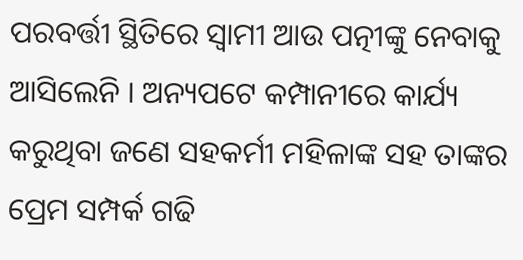ପରବର୍ତ୍ତୀ ସ୍ଥିତିରେ ସ୍ବାମୀ ଆଉ ପତ୍ନୀଙ୍କୁ ନେବାକୁ ଆସିଲେନି । ଅନ୍ୟପଟେ କମ୍ପାନୀରେ କାର୍ଯ୍ୟ କରୁଥିବା ଜଣେ ସହକର୍ମୀ ମହିଳାଙ୍କ ସହ ତାଙ୍କର ପ୍ରେମ ସମ୍ପର୍କ ଗଢି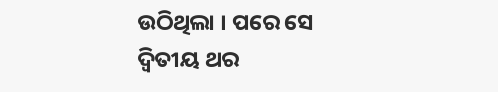ଉଠିଥିଲା । ପରେ ସେ ଦ୍ୱିତୀୟ ଥର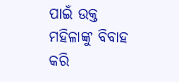ପାଇଁ ଉକ୍ତ ମହିଳାଙ୍କୁ ବିବାହ କରି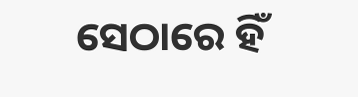ସେଠାରେ ହିଁ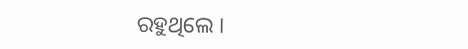ରହୁଥିଲେ ।